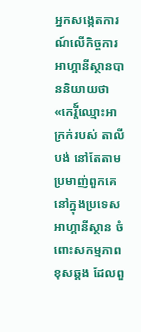អ្នកសង្កេតការណ៍លើកិច្ចការអាហ្គានីស្ថានបាននិយាយថា «កេរ្តី៍ឈ្មោះអាក្រក់របស់ តាលីបង់ នៅតែតាមប្រមាញ់ពួកគេ នៅក្នុងប្រទេស អាហ្គានីស្ថាន ចំពោះសកម្មភាពខុសឆ្គង ដែលពួ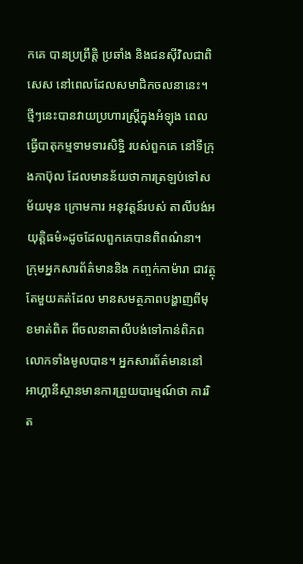កគេ បានប្រព្រឹត្តិ ប្រឆាំង និងជនសុីវិលជាពិសេស នៅពេលដែលសមាជិកចលនានេះ។ ថ្មីៗនេះបានវាយប្រហារស្ត្រីក្នុងអំឡុង ពេលធ្វើបាតុកម្មទាមទារសិទ្ឋិ របស់ពួកគេ នៅទីក្រុងកាប៊ុល ដែលមានន័យថាការត្រឡប់ទៅសម័យមុន ក្រោមការ អនុវត្តន៍របស់ តាលីបង់អយុត្តិធម៌»ដូចដែលពួកគេបានពិពណ៌នា។
ក្រុមអ្នកសារព័ត៌មាននិង កញ្ចក់កាម៉ារា ជាវត្ថុតែមួយគត់ដែល មានសមត្ថភាពបង្ហាញពីមុខមាត់ពិត ពីចលនាតាលីបង់ទៅកាន់ពិភពលោកទាំងមូលបាន។ អ្នកសារព័ត៌មាននៅ អាហ្គានីស្ថានមានការព្រួយបារម្មណ៍ថា ការរិត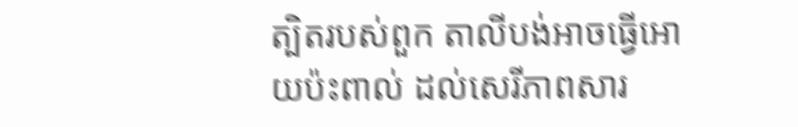ត្បិតរបស់ពួក តាលីបង់អាចធ្វើអោយប៉ះពាល់ ដល់សេរីភាពសារ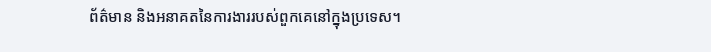ព័ត៌មាន និងអនាគតនៃការងាររបស់ពួកគេនៅក្នុងប្រទេស។